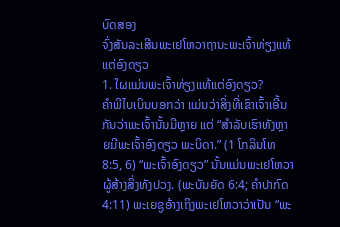ບົດສອງ
ຈົ່ງສັນລະເສີນພະເຢໂຫວາຖານະພະເຈົ້າທ່ຽງແທ້ແຕ່ອົງດຽວ
1. ໃຜແມ່ນພະເຈົ້າທ່ຽງແທ້ແຕ່ອົງດຽວ?
ຄຳພີໄບເບິນບອກວ່າ ແມ່ນວ່າສິ່ງທີ່ເຂົາເຈົ້າເອີ້ນກັນວ່າພະເຈົ້ານັ້ນມີຫຼາຍ ແຕ່ “ສຳລັບເຮົາທັງຫຼາຍມີພະເຈົ້າອົງດຽວ ພະບິດາ.” (1 ໂກລິນໂທ 8:5, 6) “ພະເຈົ້າອົງດຽວ” ນັ້ນແມ່ນພະເຢໂຫວາ ຜູ້ສ້າງສິ່ງທັງປວງ. (ພະບັນຍັດ 6:4; ຄຳປາກົດ 4:11) ພະເຍຊູອ້າງເຖິງພະເຢໂຫວາວ່າເປັນ “ພະ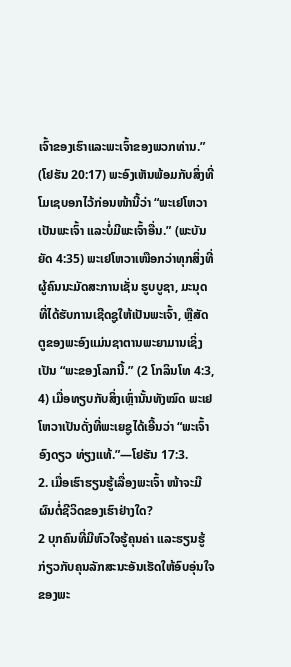ເຈົ້າຂອງເຮົາແລະພະເຈົ້າຂອງພວກທ່ານ.” (ໂຢຮັນ 20:17) ພະອົງເຫັນພ້ອມກັບສິ່ງທີ່ໂມເຊບອກໄວ້ກ່ອນໜ້ານີ້ວ່າ “ພະເຢໂຫວາເປັນພະເຈົ້າ ແລະບໍ່ມີພະເຈົ້າອື່ນ.” (ພະບັນຍັດ 4:35) ພະເຢໂຫວາເໜືອກວ່າທຸກສິ່ງທີ່ຜູ້ຄົນນະມັດສະການເຊັ່ນ ຮູບບູຊາ, ມະນຸດທີ່ໄດ້ຮັບການເຊີດຊູໃຫ້ເປັນພະເຈົ້າ, ຫຼືສັດຕູຂອງພະອົງແມ່ນຊາຕານພະຍາມານເຊິ່ງເປັນ “ພະຂອງໂລກນີ້.” (2 ໂກລິນໂທ 4:3, 4) ເມື່ອທຽບກັບສິ່ງເຫຼົ່ານັ້ນທັງໝົດ ພະເຢໂຫວາເປັນດັ່ງທີ່ພະເຍຊູໄດ້ເອີ້ນວ່າ “ພະເຈົ້າອົງດຽວ ທ່ຽງແທ້.”—ໂຢຮັນ 17:3.
2. ເມື່ອເຮົາຮຽນຮູ້ເລື່ອງພະເຈົ້າ ໜ້າຈະມີຜົນຕໍ່ຊີວິດຂອງເຮົາຢ່າງໃດ?
2 ບຸກຄົນທີ່ມີຫົວໃຈຮູ້ຄຸນຄ່າ ແລະຮຽນຮູ້ກ່ຽວກັບຄຸນລັກສະນະອັນເຮັດໃຫ້ອົບອຸ່ນໃຈຂອງພະ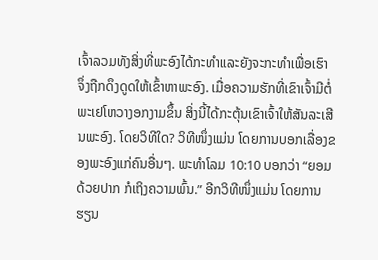ເຈົ້າລວມທັງສິ່ງທີ່ພະອົງໄດ້ກະທຳແລະຍັງຈະກະທຳເພື່ອເຮົາ ຈຶ່ງຖືກດຶງດູດໃຫ້ເຂົ້າຫາພະອົງ. ເມື່ອຄວາມຮັກທີ່ເຂົາເຈົ້າມີຕໍ່ພະເຢໂຫວາງອກງາມຂຶ້ນ ສິ່ງນີ້ໄດ້ກະຕຸ້ນເຂົາເຈົ້າໃຫ້ສັນລະເສີນພະອົງ. ໂດຍວິທີໃດ? ວິທີໜຶ່ງແມ່ນ ໂດຍການບອກເລື່ອງຂອງພະອົງແກ່ຄົນອື່ນໆ. ພະທຳໂລມ 10:10 ບອກວ່າ “ຍອມດ້ວຍປາກ ກໍເຖິງຄວາມພົ້ນ.” ອີກວິທີໜຶ່ງແມ່ນ ໂດຍການຮຽນ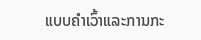ແບບຄຳເວົ້າແລະການກະ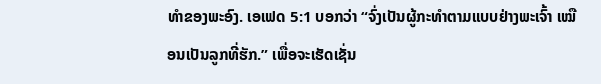ທຳຂອງພະອົງ. ເອເຟດ 5:1 ບອກວ່າ “ຈົ່ງເປັນຜູ້ກະທຳຕາມແບບຢ່າງພະເຈົ້າ ເໝືອນເປັນລູກທີ່ຮັກ.” ເພື່ອຈະເຮັດເຊັ່ນ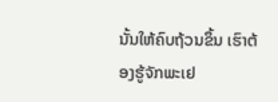ນັ້ນໃຫ້ຄົບຖ້ວນຂຶ້ນ ເຮົາຕ້ອງຮູ້ຈັກພະເຢ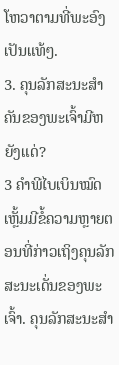ໂຫວາຕາມທີ່ພະອົງເປັນແທ້ໆ.
3. ຄຸນລັກສະນະສຳຄັນຂອງພະເຈົ້າມີຫຍັງແດ່?
3 ຄຳພີໄບເບິນໝົດເຫຼັ້ມມີຂໍ້ຄວາມຫຼາຍຕອນທີ່ກ່າວເຖິງຄຸນລັກສະນະເດັ່ນຂອງພະເຈົ້າ. ຄຸນລັກສະນະສຳ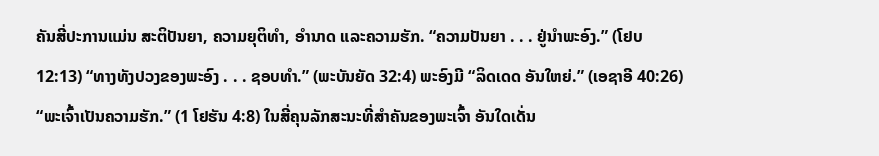ຄັນສີ່ປະການແມ່ນ ສະຕິປັນຍາ, ຄວາມຍຸຕິທຳ, ອຳນາດ ແລະຄວາມຮັກ. “ຄວາມປັນຍາ . . . ຢູ່ນຳພະອົງ.” (ໂຢບ 12:13) “ທາງທັງປວງຂອງພະອົງ . . . ຊອບທຳ.” (ພະບັນຍັດ 32:4) ພະອົງມີ “ລິດເດດ ອັນໃຫຍ່.” (ເອຊາອີ 40:26) “ພະເຈົ້າເປັນຄວາມຮັກ.” (1 ໂຢຮັນ 4:8) ໃນສີ່ຄຸນລັກສະນະທີ່ສຳຄັນຂອງພະເຈົ້າ ອັນໃດເດັ່ນ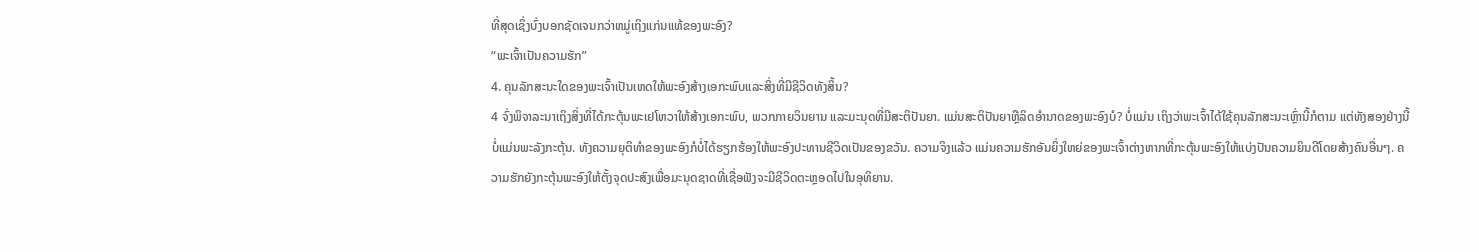ທີ່ສຸດເຊິ່ງບົ່ງບອກຊັດເຈນກວ່າຫມູ່ເຖິງແກ່ນແທ້ຂອງພະອົງ?
“ພະເຈົ້າເປັນຄວາມຮັກ”
4. ຄຸນລັກສະນະໃດຂອງພະເຈົ້າເປັນເຫດໃຫ້ພະອົງສ້າງເອກະພົບແລະສິ່ງທີ່ມີຊີວິດທັງສິ້ນ?
4 ຈົ່ງພິຈາລະນາເຖິງສິ່ງທີ່ໄດ້ກະຕຸ້ນພະເຢໂຫວາໃຫ້ສ້າງເອກະພົບ, ພວກກາຍວິນຍານ ແລະມະນຸດທີ່ມີສະຕິປັນຍາ. ແມ່ນສະຕິປັນຍາຫຼືລິດອຳນາດຂອງພະອົງບໍ? ບໍ່ແມ່ນ ເຖິງວ່າພະເຈົ້າໄດ້ໃຊ້ຄຸນລັກສະນະເຫຼົ່ານີ້ກໍຕາມ ແຕ່ທັງສອງຢ່າງນີ້ບໍ່ແມ່ນພະລັງກະຕຸ້ນ. ທັງຄວາມຍຸຕິທຳຂອງພະອົງກໍບໍ່ໄດ້ຮຽກຮ້ອງໃຫ້ພະອົງປະທານຊີວິດເປັນຂອງຂວັນ. ຄວາມຈິງແລ້ວ ແມ່ນຄວາມຮັກອັນຍິ່ງໃຫຍ່ຂອງພະເຈົ້າຕ່າງຫາກທີ່ກະຕຸ້ນພະອົງໃຫ້ແບ່ງປັນຄວາມຍິນດີໂດຍສ້າງຄົນອື່ນໆ. ຄວາມຮັກຍັງກະຕຸ້ນພະອົງໃຫ້ຕັ້ງຈຸດປະສົງເພື່ອມະນຸດຊາດທີ່ເຊື່ອຟັງຈະມີຊີວິດຕະຫຼອດໄປໃນອຸທິຍານ.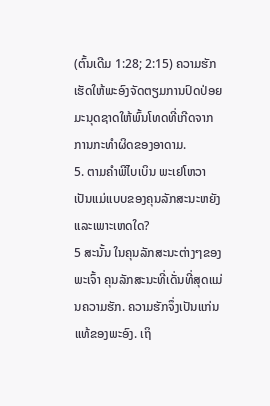(ຕົ້ນເດີມ 1:28; 2:15) ຄວາມຮັກເຮັດໃຫ້ພະອົງຈັດຕຽມການປົດປ່ອຍມະນຸດຊາດໃຫ້ພົ້ນໂທດທີ່ເກີດຈາກການກະທຳຜິດຂອງອາດາມ.
5. ຕາມຄຳພີໄບເບິນ ພະເຢໂຫວາເປັນແມ່ແບບຂອງຄຸນລັກສະນະຫຍັງ ແລະເພາະເຫດໃດ?
5 ສະນັ້ນ ໃນຄຸນລັກສະນະຕ່າງໆຂອງພະເຈົ້າ ຄຸນລັກສະນະທີ່ເດັ່ນທີ່ສຸດແມ່ນຄວາມຮັກ. ຄວາມຮັກຈຶ່ງເປັນແກ່ນແທ້ຂອງພະອົງ. ເຖິ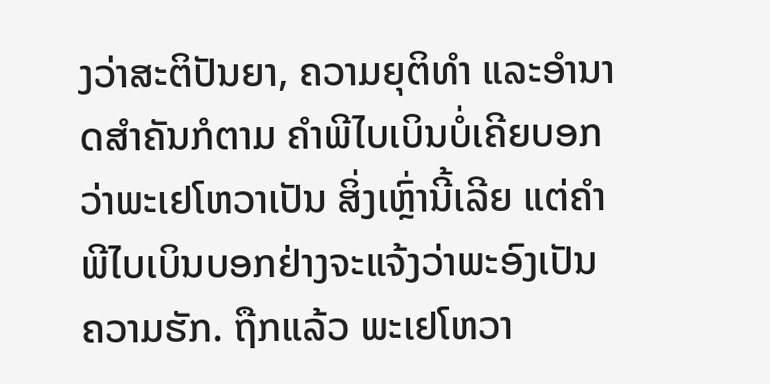ງວ່າສະຕິປັນຍາ, ຄວາມຍຸຕິທຳ ແລະອຳນາດສຳຄັນກໍຕາມ ຄຳພີໄບເບິນບໍ່ເຄີຍບອກວ່າພະເຢໂຫວາເປັນ ສິ່ງເຫຼົ່ານີ້ເລີຍ ແຕ່ຄຳພີໄບເບິນບອກຢ່າງຈະແຈ້ງວ່າພະອົງເປັນ ຄວາມຮັກ. ຖືກແລ້ວ ພະເຢໂຫວາ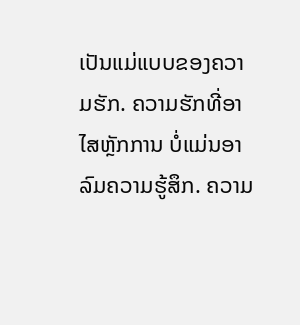ເປັນແມ່ແບບຂອງຄວາມຮັກ. ຄວາມຮັກທີ່ອາໄສຫຼັກການ ບໍ່ແມ່ນອາລົມຄວາມຮູ້ສຶກ. ຄວາມ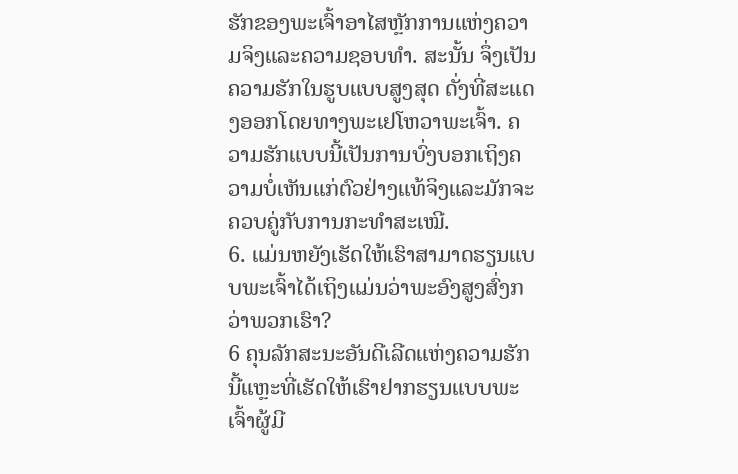ຮັກຂອງພະເຈົ້າອາໄສຫຼັກການແຫ່ງຄວາມຈິງແລະຄວາມຊອບທຳ. ສະນັ້ນ ຈຶ່ງເປັນຄວາມຮັກໃນຮູບແບບສູງສຸດ ດັ່ງທີ່ສະແດງອອກໂດຍທາງພະເຢໂຫວາພະເຈົ້າ. ຄວາມຮັກແບບນີ້ເປັນການບົ່ງບອກເຖິງຄວາມບໍ່ເຫັນແກ່ຕົວຢ່າງແທ້ຈິງແລະມັກຈະຄວບຄູ່ກັບການກະທຳສະເໝີ.
6. ແມ່ນຫຍັງເຮັດໃຫ້ເຮົາສາມາດຮຽນແບບພະເຈົ້າໄດ້ເຖິງແມ່ນວ່າພະອົງສູງສົ່ງກວ່າພວກເຮົາ?
6 ຄຸນລັກສະນະອັນດີເລີດແຫ່ງຄວາມຮັກນີ້ແຫຼະທີ່ເຮັດໃຫ້ເຮົາຢາກຮຽນແບບພະເຈົ້າຜູ້ມີ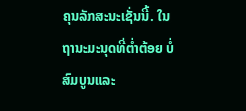ຄຸນລັກສະນະເຊັ່ນນີ້. ໃນຖານະມະນຸດທີ່ຕ່ຳຕ້ອຍ ບໍ່ສົມບູນແລະ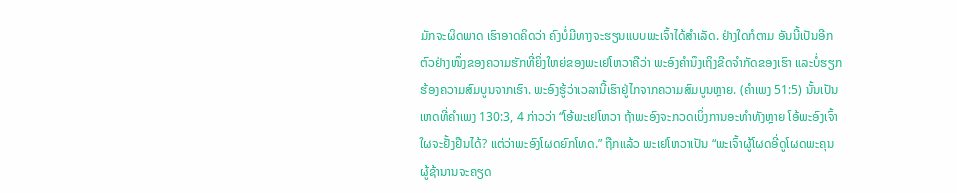ມັກຈະຜິດພາດ ເຮົາອາດຄິດວ່າ ຄົງບໍ່ມີທາງຈະຮຽນແບບພະເຈົ້າໄດ້ສຳເລັດ. ຢ່າງໃດກໍຕາມ ອັນນີ້ເປັນອີກຕົວຢ່າງໜຶ່ງຂອງຄວາມຮັກທີ່ຍິ່ງໃຫຍ່ຂອງພະເຢໂຫວາຄືວ່າ ພະອົງຄຳນຶງເຖິງຂີດຈຳກັດຂອງເຮົາ ແລະບໍ່ຮຽກຮ້ອງຄວາມສົມບູນຈາກເຮົາ. ພະອົງຮູ້ວ່າເວລານີ້ເຮົາຢູ່ໄກຈາກຄວາມສົມບູນຫຼາຍ. (ຄຳເພງ 51:5) ນັ້ນເປັນເຫດທີ່ຄຳເພງ 130:3, 4 ກ່າວວ່າ “ໂອ້ພະເຢໂຫວາ ຖ້າພະອົງຈະກວດເບິ່ງການອະທຳທັງຫຼາຍ ໂອ້ພະອົງເຈົ້າໃຜຈະຢັ້ງຢືນໄດ້? ແຕ່ວ່າພະອົງໂຜດຍົກໂທດ.” ຖືກແລ້ວ ພະເຢໂຫວາເປັນ “ພະເຈົ້າຜູ້ໂຜດອີ່ດູໂຜດພະຄຸນ ຜູ້ຊ້ານານຈະຄຽດ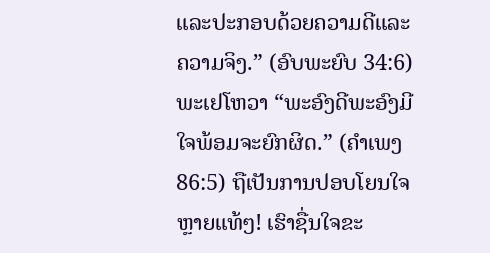ແລະປະກອບດ້ວຍຄວາມດີແລະຄວາມຈິງ.” (ອົບພະຍົບ 34:6) ພະເຢໂຫວາ “ພະອົງດີພະອົງມີໃຈພ້ອມຈະຍົກຜິດ.” (ຄຳເພງ 86:5) ຖືເປັນການປອບໂຍນໃຈຫຼາຍແທ້ໆ! ເຮົາຊື່ນໃຈຂະ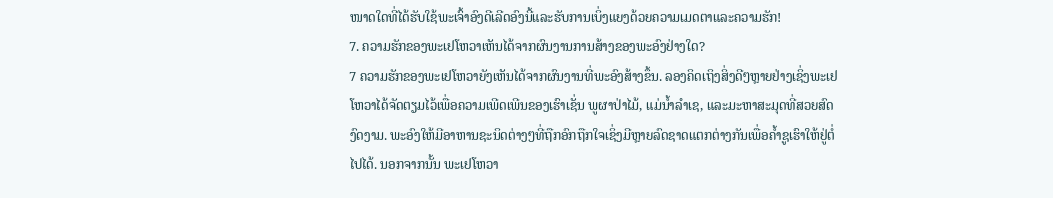ໜາດໃດທີ່ໄດ້ຮັບໃຊ້ພະເຈົ້າອົງດີເລີດອົງນີ້ແລະຮັບການເບິ່ງແຍງດ້ວຍຄວາມເມດຕາແລະຄວາມຮັກ!
7. ຄວາມຮັກຂອງພະເຢໂຫວາເຫັນໄດ້ຈາກຜົນງານການສ້າງຂອງພະອົງຢ່າງໃດ?
7 ຄວາມຮັກຂອງພະເຢໂຫວາຍັງເຫັນໄດ້ຈາກຜົນງານທີ່ພະອົງສ້າງຂຶ້ນ. ລອງຄິດເຖິງສິ່ງດີໆຫຼາຍຢ່າງເຊິ່ງພະເຢໂຫວາໄດ້ຈັດຕຽມໄວ້ເພື່ອຄວາມເພີດເພີນຂອງເຮົາເຊັ່ນ ພູຜາປ່າໄມ້, ແມ່ນ້ຳລຳເຊ, ແລະມະຫາສະມຸດທີ່ສວຍສົດງົດງາມ. ພະອົງໃຫ້ມີອາຫານຊະນິດຕ່າງໆທີ່ຖືກອົກຖືກໃຈເຊິ່ງມີຫຼາຍລົດຊາດແຕກຕ່າງກັນເພື່ອຄ້ຳຊູເຮົາໃຫ້ຢູ່ຕໍ່ໄປໄດ້. ນອກຈາກນັ້ນ ພະເຢໂຫວາ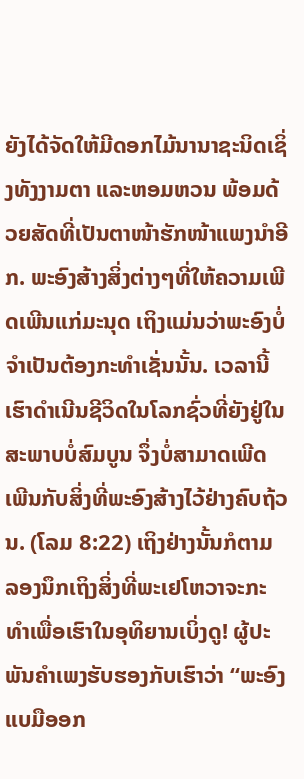ຍັງໄດ້ຈັດໃຫ້ມີດອກໄມ້ນານາຊະນິດເຊິ່ງທັງງາມຕາ ແລະຫອມຫວນ ພ້ອມດ້ວຍສັດທີ່ເປັນຕາໜ້າຮັກໜ້າແພງນຳອີກ. ພະອົງສ້າງສິ່ງຕ່າງໆທີ່ໃຫ້ຄວາມເພີດເພີນແກ່ມະນຸດ ເຖິງແມ່ນວ່າພະອົງບໍ່ຈຳເປັນຕ້ອງກະທຳເຊັ່ນນັ້ນ. ເວລານີ້ເຮົາດຳເນີນຊີວິດໃນໂລກຊົ່ວທີ່ຍັງຢູ່ໃນສະພາບບໍ່ສົມບູນ ຈຶ່ງບໍ່ສາມາດເພີດເພີນກັບສິ່ງທີ່ພະອົງສ້າງໄວ້ຢ່າງຄົບຖ້ວນ. (ໂລມ 8:22) ເຖິງຢ່າງນັ້ນກໍຕາມ ລອງນຶກເຖິງສິ່ງທີ່ພະເຢໂຫວາຈະກະທຳເພື່ອເຮົາໃນອຸທິຍານເບິ່ງດູ! ຜູ້ປະພັນຄຳເພງຮັບຮອງກັບເຮົາວ່າ “ພະອົງແບມືອອກ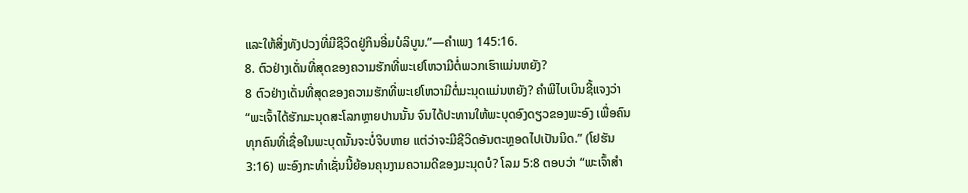ແລະໃຫ້ສິ່ງທັງປວງທີ່ມີຊີວິດຢູ່ກິນອີ່ມບໍລິບູນ.”—ຄຳເພງ 145:16.
8. ຕົວຢ່າງເດັ່ນທີ່ສຸດຂອງຄວາມຮັກທີ່ພະເຢໂຫວາມີຕໍ່ພວກເຮົາແມ່ນຫຍັງ?
8 ຕົວຢ່າງເດັ່ນທີ່ສຸດຂອງຄວາມຮັກທີ່ພະເຢໂຫວາມີຕໍ່ມະນຸດແມ່ນຫຍັງ? ຄຳພີໄບເບິນຊີ້ແຈງວ່າ “ພະເຈົ້າໄດ້ຮັກມະນຸດສະໂລກຫຼາຍປານນັ້ນ ຈົນໄດ້ປະທານໃຫ້ພະບຸດອົງດຽວຂອງພະອົງ ເພື່ອຄົນທຸກຄົນທີ່ເຊື່ອໃນພະບຸດນັ້ນຈະບໍ່ຈິບຫາຍ ແຕ່ວ່າຈະມີຊີວິດອັນຕະຫຼອດໄປເປັນນິດ.” (ໂຢຮັນ 3:16) ພະອົງກະທຳເຊັ່ນນີ້ຍ້ອນຄຸນງາມຄວາມດີຂອງມະນຸດບໍ? ໂລມ 5:8 ຕອບວ່າ “ພະເຈົ້າສຳ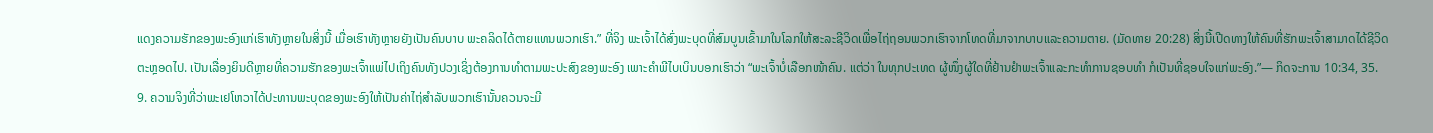ແດງຄວາມຮັກຂອງພະອົງແກ່ເຮົາທັງຫຼາຍໃນສິ່ງນີ້ ເມື່ອເຮົາທັງຫຼາຍຍັງເປັນຄົນບາບ ພະຄລິດໄດ້ຕາຍແທນພວກເຮົາ.” ທີ່ຈິງ ພະເຈົ້າໄດ້ສົ່ງພະບຸດທີ່ສົມບູນເຂົ້າມາໃນໂລກໃຫ້ສະລະຊີວິດເພື່ອໄຖ່ຖອນພວກເຮົາຈາກໂທດທີ່ມາຈາກບາບແລະຄວາມຕາຍ. (ມັດທາຍ 20:28) ສິ່ງນີ້ເປີດທາງໃຫ້ຄົນທີ່ຮັກພະເຈົ້າສາມາດໄດ້ຊີວິດຕະຫຼອດໄປ. ເປັນເລື່ອງຍິນດີຫຼາຍທີ່ຄວາມຮັກຂອງພະເຈົ້າແພ່ໄປເຖິງຄົນທັງປວງເຊິ່ງຕ້ອງການທຳຕາມພະປະສົງຂອງພະອົງ ເພາະຄຳພີໄບເບິນບອກເຮົາວ່າ “ພະເຈົ້າບໍ່ເລືອກໜ້າຄົນ. ແຕ່ວ່າ ໃນທຸກປະເທດ ຜູ້ໜຶ່ງຜູ້ໃດທີ່ຢ້ານຢຳພະເຈົ້າແລະກະທຳການຊອບທຳ ກໍເປັນທີ່ຊອບໃຈແກ່ພະອົງ.”— ກິດຈະການ 10:34, 35.
9. ຄວາມຈິງທີ່ວ່າພະເຢໂຫວາໄດ້ປະທານພະບຸດຂອງພະອົງໃຫ້ເປັນຄ່າໄຖ່ສຳລັບພວກເຮົານັ້ນຄວນຈະມີ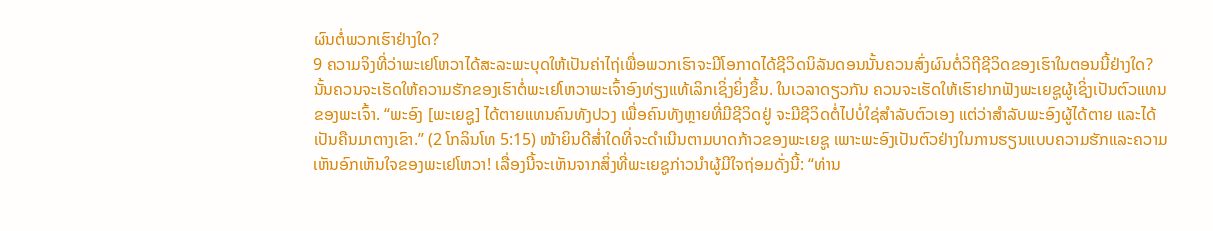ຜົນຕໍ່ພວກເຮົາຢ່າງໃດ?
9 ຄວາມຈິງທີ່ວ່າພະເຢໂຫວາໄດ້ສະລະພະບຸດໃຫ້ເປັນຄ່າໄຖ່ເພື່ອພວກເຮົາຈະມີໂອກາດໄດ້ຊີວິດນິລັນດອນນັ້ນຄວນສົ່ງຜົນຕໍ່ວິຖີຊີວິດຂອງເຮົາໃນຕອນນີ້ຢ່າງໃດ? ນັ້ນຄວນຈະເຮັດໃຫ້ຄວາມຮັກຂອງເຮົາຕໍ່ພະເຢໂຫວາພະເຈົ້າອົງທ່ຽງແທ້ເລິກເຊິ່ງຍິ່ງຂຶ້ນ. ໃນເວລາດຽວກັນ ຄວນຈະເຮັດໃຫ້ເຮົາຢາກຟັງພະເຍຊູຜູ້ເຊິ່ງເປັນຕົວແທນຂອງພະເຈົ້າ. “ພະອົງ [ພະເຍຊູ] ໄດ້ຕາຍແທນຄົນທັງປວງ ເພື່ອຄົນທັງຫຼາຍທີ່ມີຊີວິດຢູ່ ຈະມີຊີວິດຕໍ່ໄປບໍ່ໃຊ່ສຳລັບຕົວເອງ ແຕ່ວ່າສຳລັບພະອົງຜູ້ໄດ້ຕາຍ ແລະໄດ້ເປັນຄືນມາຕາງເຂົາ.” (2 ໂກລິນໂທ 5:15) ໜ້າຍິນດີສ່ຳໃດທີ່ຈະດຳເນີນຕາມບາດກ້າວຂອງພະເຍຊູ ເພາະພະອົງເປັນຕົວຢ່າງໃນການຮຽນແບບຄວາມຮັກແລະຄວາມເຫັນອົກເຫັນໃຈຂອງພະເຢໂຫວາ! ເລື່ອງນີ້ຈະເຫັນຈາກສິ່ງທີ່ພະເຍຊູກ່າວນຳຜູ້ມີໃຈຖ່ອມດັ່ງນີ້: “ທ່ານ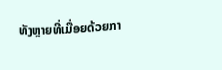ທັງຫຼາຍທີ່ເມື່ອຍດ້ວຍກາ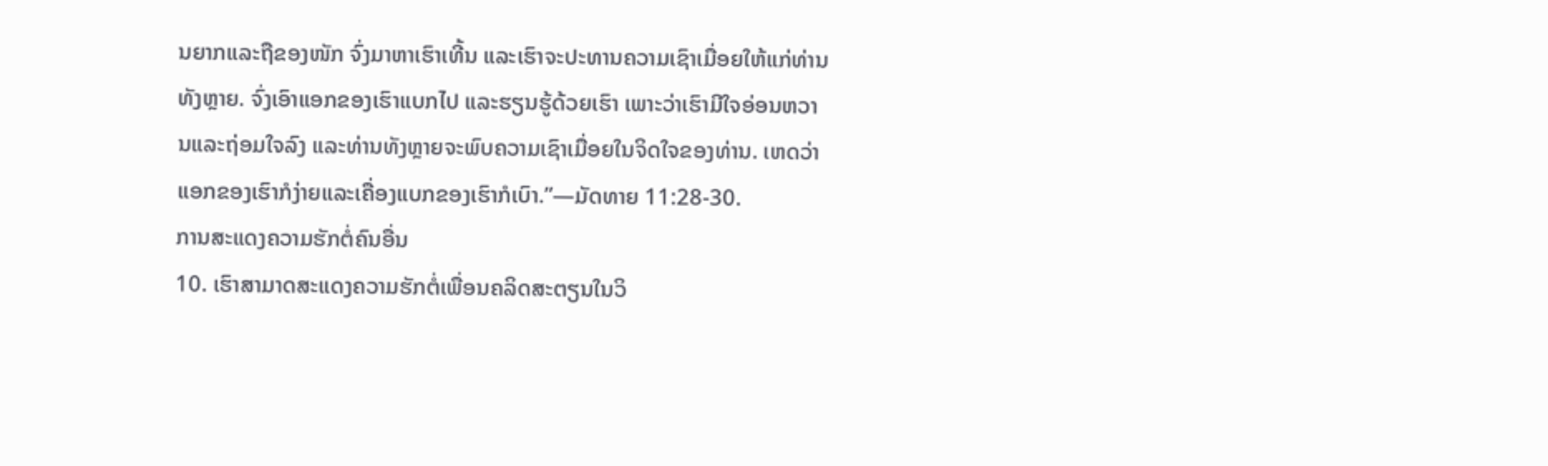ນຍາກແລະຖືຂອງໜັກ ຈົ່ງມາຫາເຮົາເທີ້ນ ແລະເຮົາຈະປະທານຄວາມເຊົາເມື່ອຍໃຫ້ແກ່ທ່ານທັງຫຼາຍ. ຈົ່ງເອົາແອກຂອງເຮົາແບກໄປ ແລະຮຽນຮູ້ດ້ວຍເຮົາ ເພາະວ່າເຮົາມີໃຈອ່ອນຫວານແລະຖ່ອມໃຈລົງ ແລະທ່ານທັງຫຼາຍຈະພົບຄວາມເຊົາເມື່ອຍໃນຈິດໃຈຂອງທ່ານ. ເຫດວ່າແອກຂອງເຮົາກໍງ່າຍແລະເຄື່ອງແບກຂອງເຮົາກໍເບົາ.”—ມັດທາຍ 11:28-30.
ການສະແດງຄວາມຮັກຕໍ່ຄົນອື່ນ
10. ເຮົາສາມາດສະແດງຄວາມຮັກຕໍ່ເພື່ອນຄລິດສະຕຽນໃນວິ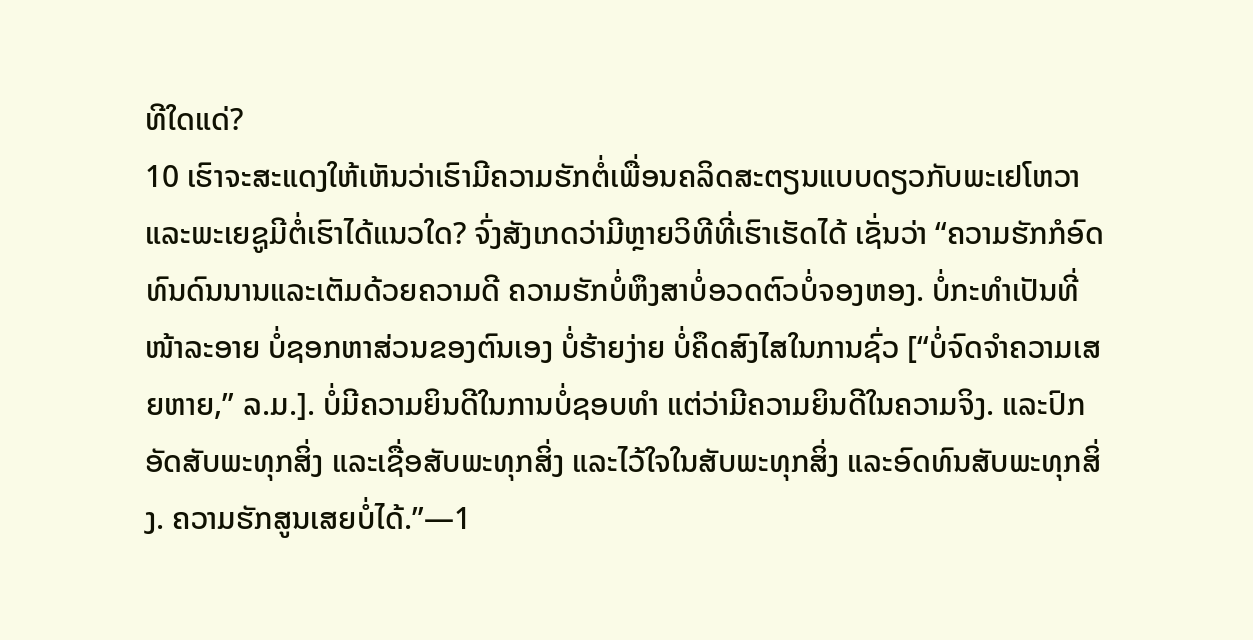ທີໃດແດ່?
10 ເຮົາຈະສະແດງໃຫ້ເຫັນວ່າເຮົາມີຄວາມຮັກຕໍ່ເພື່ອນຄລິດສະຕຽນແບບດຽວກັບພະເຢໂຫວາແລະພະເຍຊູມີຕໍ່ເຮົາໄດ້ແນວໃດ? ຈົ່ງສັງເກດວ່າມີຫຼາຍວິທີທີ່ເຮົາເຮັດໄດ້ ເຊັ່ນວ່າ “ຄວາມຮັກກໍອົດທົນດົນນານແລະເຕັມດ້ວຍຄວາມດີ ຄວາມຮັກບໍ່ຫຶງສາບໍ່ອວດຕົວບໍ່ຈອງຫອງ. ບໍ່ກະທຳເປັນທີ່ໜ້າລະອາຍ ບໍ່ຊອກຫາສ່ວນຂອງຕົນເອງ ບໍ່ຮ້າຍງ່າຍ ບໍ່ຄຶດສົງໄສໃນການຊົ່ວ [“ບໍ່ຈົດຈຳຄວາມເສຍຫາຍ,” ລ.ມ.]. ບໍ່ມີຄວາມຍິນດີໃນການບໍ່ຊອບທຳ ແຕ່ວ່າມີຄວາມຍິນດີໃນຄວາມຈິງ. ແລະປົກອັດສັບພະທຸກສິ່ງ ແລະເຊື່ອສັບພະທຸກສິ່ງ ແລະໄວ້ໃຈໃນສັບພະທຸກສິ່ງ ແລະອົດທົນສັບພະທຸກສິ່ງ. ຄວາມຮັກສູນເສຍບໍ່ໄດ້.”—1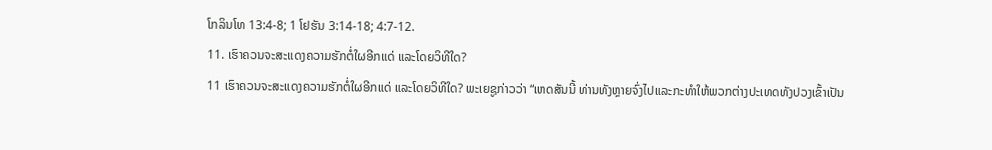ໂກລິນໂທ 13:4-8; 1 ໂຢຮັນ 3:14-18; 4:7-12.
11. ເຮົາຄວນຈະສະແດງຄວາມຮັກຕໍ່ໃຜອີກແດ່ ແລະໂດຍວິທີໃດ?
11 ເຮົາຄວນຈະສະແດງຄວາມຮັກຕໍ່ໃຜອີກແດ່ ແລະໂດຍວິທີໃດ? ພະເຍຊູກ່າວວ່າ “ເຫດສັນນີ້ ທ່ານທັງຫຼາຍຈົ່ງໄປແລະກະທຳໃຫ້ພວກຕ່າງປະເທດທັງປວງເຂົ້າເປັນ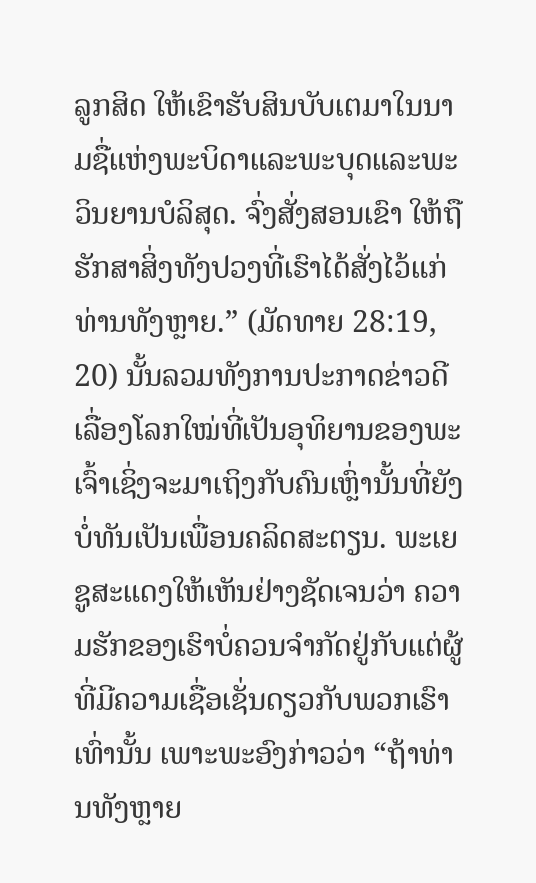ລູກສິດ ໃຫ້ເຂົາຮັບສິນບັບເຕມາໃນນາມຊື່ແຫ່ງພະບິດາແລະພະບຸດແລະພະວິນຍານບໍລິສຸດ. ຈົ່ງສັ່ງສອນເຂົາ ໃຫ້ຖືຮັກສາສິ່ງທັງປວງທີ່ເຮົາໄດ້ສັ່ງໄວ້ແກ່ທ່ານທັງຫຼາຍ.” (ມັດທາຍ 28:19, 20) ນັ້ນລວມທັງການປະກາດຂ່າວດີເລື່ອງໂລກໃໝ່ທີ່ເປັນອຸທິຍານຂອງພະເຈົ້າເຊິ່ງຈະມາເຖິງກັບຄົນເຫຼົ່ານັ້ນທີ່ຍັງບໍ່ທັນເປັນເພື່ອນຄລິດສະຕຽນ. ພະເຍຊູສະແດງໃຫ້ເຫັນຢ່າງຊັດເຈນວ່າ ຄວາມຮັກຂອງເຮົາບໍ່ຄວນຈຳກັດຢູ່ກັບແຕ່ຜູ້ທີ່ມີຄວາມເຊື່ອເຊັ່ນດຽວກັບພວກເຮົາເທົ່ານັ້ນ ເພາະພະອົງກ່າວວ່າ “ຖ້າທ່ານທັງຫຼາຍ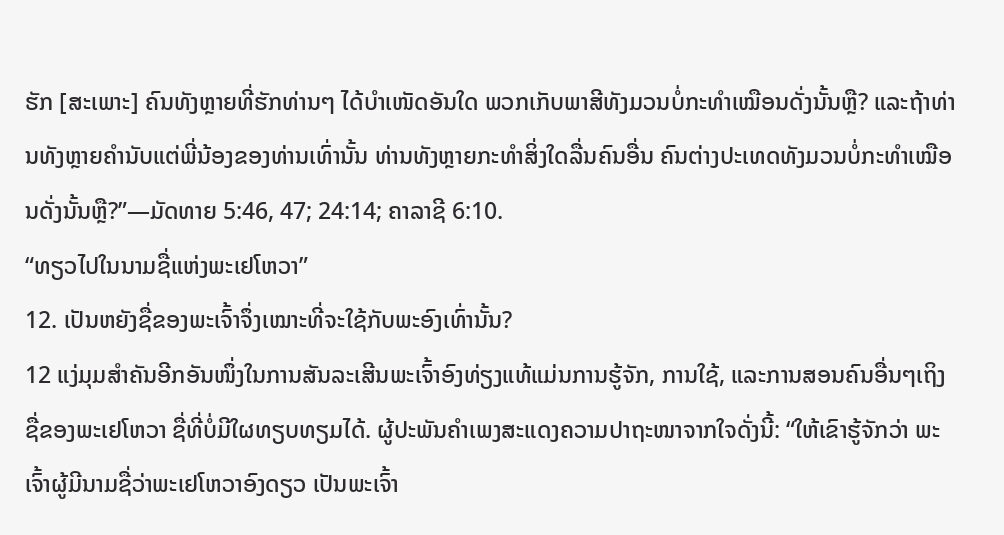ຮັກ [ສະເພາະ] ຄົນທັງຫຼາຍທີ່ຮັກທ່ານໆ ໄດ້ບຳເໜັດອັນໃດ ພວກເກັບພາສີທັງມວນບໍ່ກະທຳເໝືອນດັ່ງນັ້ນຫຼື? ແລະຖ້າທ່ານທັງຫຼາຍຄຳນັບແຕ່ພີ່ນ້ອງຂອງທ່ານເທົ່ານັ້ນ ທ່ານທັງຫຼາຍກະທຳສິ່ງໃດລື່ນຄົນອື່ນ ຄົນຕ່າງປະເທດທັງມວນບໍ່ກະທຳເໝືອນດັ່ງນັ້ນຫຼື?”—ມັດທາຍ 5:46, 47; 24:14; ຄາລາຊີ 6:10.
“ທຽວໄປໃນນາມຊື່ແຫ່ງພະເຢໂຫວາ”
12. ເປັນຫຍັງຊື່ຂອງພະເຈົ້າຈຶ່ງເໝາະທີ່ຈະໃຊ້ກັບພະອົງເທົ່ານັ້ນ?
12 ແງ່ມຸມສຳຄັນອີກອັນໜຶ່ງໃນການສັນລະເສີນພະເຈົ້າອົງທ່ຽງແທ້ແມ່ນການຮູ້ຈັກ, ການໃຊ້, ແລະການສອນຄົນອື່ນໆເຖິງຊື່ຂອງພະເຢໂຫວາ ຊື່ທີ່ບໍ່ມີໃຜທຽບທຽມໄດ້. ຜູ້ປະພັນຄຳເພງສະແດງຄວາມປາຖະໜາຈາກໃຈດັ່ງນີ້: “ໃຫ້ເຂົາຮູ້ຈັກວ່າ ພະເຈົ້າຜູ້ມີນາມຊື່ວ່າພະເຢໂຫວາອົງດຽວ ເປັນພະເຈົ້າ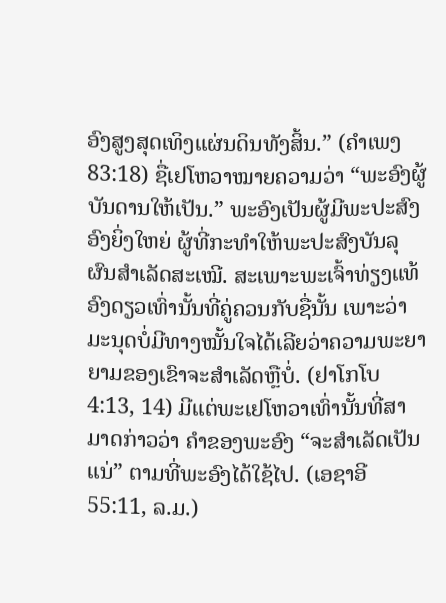ອົງສູງສຸດເທິງແຜ່ນດິນທັງສິ້ນ.” (ຄຳເພງ 83:18) ຊື່ເຢໂຫວາໝາຍຄວາມວ່າ “ພະອົງຜູ້ບັນດານໃຫ້ເປັນ.” ພະອົງເປັນຜູ້ມີພະປະສົງອົງຍິ່ງໃຫຍ່ ຜູ້ທີ່ກະທຳໃຫ້ພະປະສົງບັນລຸຜົນສຳເລັດສະເໝີ. ສະເພາະພະເຈົ້າທ່ຽງແທ້ອົງດຽວເທົ່ານັ້ນທີ່ຄູ່ຄວນກັບຊື່ນັ້ນ ເພາະວ່າມະນຸດບໍ່ມີທາງໝັ້ນໃຈໄດ້ເລີຍວ່າຄວາມພະຍາຍາມຂອງເຂົາຈະສຳເລັດຫຼືບໍ່. (ຢາໂກໂບ 4:13, 14) ມີແຕ່ພະເຢໂຫວາເທົ່ານັ້ນທີ່ສາມາດກ່າວວ່າ ຄຳຂອງພະອົງ “ຈະສຳເລັດເປັນແນ່” ຕາມທີ່ພະອົງໄດ້ໃຊ້ໄປ. (ເອຊາອີ 55:11, ລ.ມ.)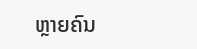ຫຼາຍຄົນ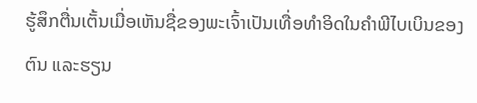ຮູ້ສຶກຕື່ນເຕັ້ນເມື່ອເຫັນຊື່ຂອງພະເຈົ້າເປັນເທື່ອທຳອິດໃນຄຳພີໄບເບິນຂອງຕົນ ແລະຮຽນ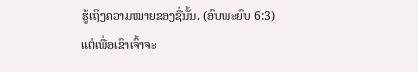ຮູ້ເຖິງຄວາມໝາຍຂອງຊື່ນັ້ນ. (ອົບພະຍົບ 6:3) ແຕ່ເພື່ອເຂົາເຈົ້າຈະ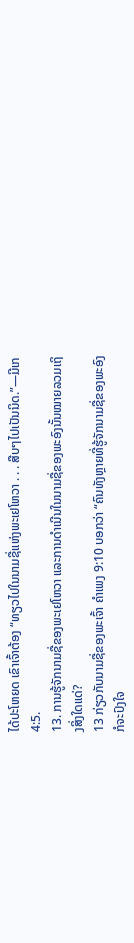ໄດ້ປະໂຫຍດ ເຂົາເຈົ້າຕ້ອງ “ທຽວໄປໃນນາມຊື່ແຫ່ງພະເຢໂຫວາ . . . ສືບໆໄປເປັນນິດ.”—ມີເກ 4:5.
13. ການຮູ້ຈັກນາມຊື່ຂອງພະເຢໂຫວາ ແລະການດຳເນີນໃນນາມຊື່ຂອງພະອົງນັ້ນໝາຍລວມເຖິງສິ່ງໃດແດ່?
13 ກ່ຽວກັບນາມຊື່ຂອງພະເຈົ້າ ຄຳເພງ 9:10 ບອກວ່າ “ຄົນທັງຫຼາຍທີ່ຮູ້ຈັກນາມຊື່ຂອງພະອົງກໍຈະປົງໃຈ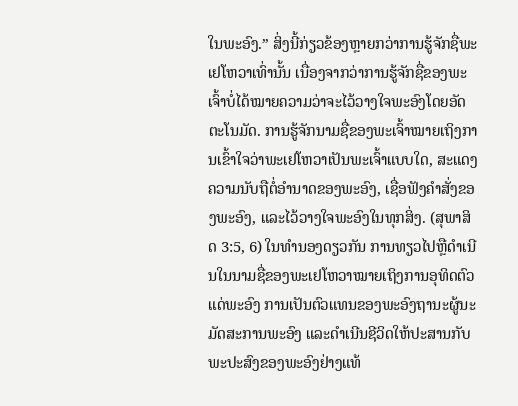ໃນພະອົງ.” ສິ່ງນີ້ກ່ຽວຂ້ອງຫຼາຍກວ່າການຮູ້ຈັກຊື່ພະເຢໂຫວາເທົ່ານັ້ນ ເນື່ອງຈາກວ່າການຮູ້ຈັກຊື່ຂອງພະເຈົ້າບໍ່ໄດ້ໝາຍຄວາມວ່າຈະໄວ້ວາງໃຈພະອົງໂດຍອັດຕະໂນມັດ. ການຮູ້ຈັກນາມຊື່ຂອງພະເຈົ້າໝາຍເຖິງການເຂົ້າໃຈວ່າພະເຢໂຫວາເປັນພະເຈົ້າແບບໃດ, ສະແດງຄວາມນັບຖືຕໍ່ອຳນາດຂອງພະອົງ, ເຊື່ອຟັງຄຳສັ່ງຂອງພະອົງ, ແລະໄວ້ວາງໃຈພະອົງໃນທຸກສິ່ງ. (ສຸພາສິດ 3:5, 6) ໃນທຳນອງດຽວກັນ ການທຽວໄປຫຼືດຳເນີນໃນນາມຊື່ຂອງພະເຢໂຫວາໝາຍເຖິງການອຸທິດຕົວແດ່ພະອົງ ການເປັນຕົວແທນຂອງພະອົງຖານະຜູ້ນະມັດສະການພະອົງ ແລະດຳເນີນຊີວິດໃຫ້ປະສານກັບພະປະສົງຂອງພະອົງຢ່າງແທ້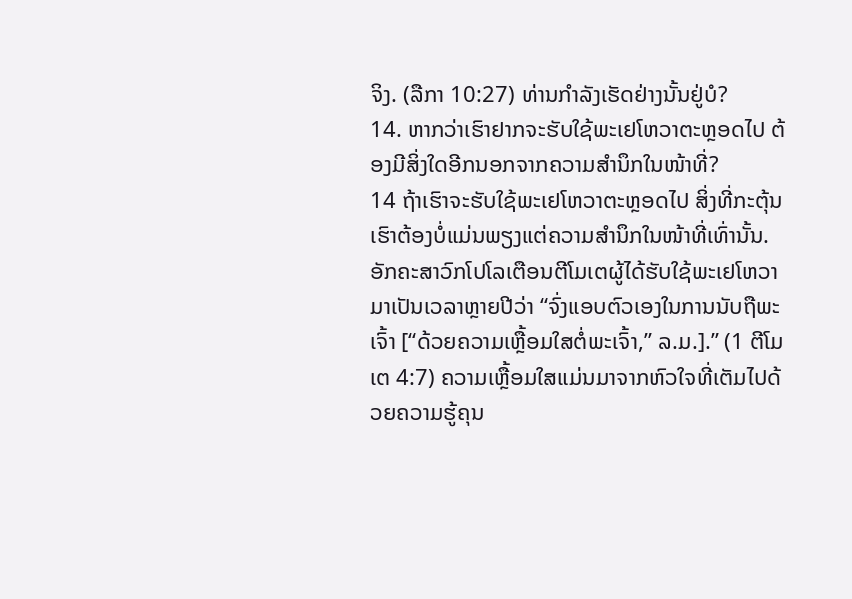ຈິງ. (ລືກາ 10:27) ທ່ານກຳລັງເຮັດຢ່າງນັ້ນຢູ່ບໍ?
14. ຫາກວ່າເຮົາຢາກຈະຮັບໃຊ້ພະເຢໂຫວາຕະຫຼອດໄປ ຕ້ອງມີສິ່ງໃດອີກນອກຈາກຄວາມສຳນຶກໃນໜ້າທີ່?
14 ຖ້າເຮົາຈະຮັບໃຊ້ພະເຢໂຫວາຕະຫຼອດໄປ ສິ່ງທີ່ກະຕຸ້ນເຮົາຕ້ອງບໍ່ແມ່ນພຽງແຕ່ຄວາມສຳນຶກໃນໜ້າທີ່ເທົ່ານັ້ນ. ອັກຄະສາວົກໂປໂລເຕືອນຕີໂມເຕຜູ້ໄດ້ຮັບໃຊ້ພະເຢໂຫວາມາເປັນເວລາຫຼາຍປີວ່າ “ຈົ່ງແອບຕົວເອງໃນການນັບຖືພະເຈົ້າ [“ດ້ວຍຄວາມເຫຼື້ອມໃສຕໍ່ພະເຈົ້າ,” ລ.ມ.].” (1 ຕີໂມເຕ 4:7) ຄວາມເຫຼື້ອມໃສແມ່ນມາຈາກຫົວໃຈທີ່ເຕັມໄປດ້ວຍຄວາມຮູ້ຄຸນ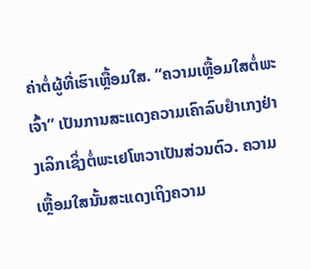ຄ່າຕໍ່ຜູ້ທີ່ເຮົາເຫຼື້ອມໃສ. “ຄວາມເຫຼື້ອມໃສຕໍ່ພະເຈົ້າ” ເປັນການສະແດງຄວາມເຄົາລົບຢຳເກງຢ່າງເລິກເຊິ່ງຕໍ່ພະເຢໂຫວາເປັນສ່ວນຕົວ. ຄວາມເຫຼື້ອມໃສນັ້ນສະແດງເຖິງຄວາມ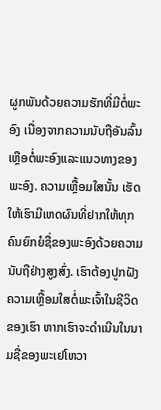ຜູກພັນດ້ວຍຄວາມຮັກທີ່ມີຕໍ່ພະອົງ ເນື່ອງຈາກຄວາມນັບຖືອັນລົ້ນເຫຼືອຕໍ່ພະອົງແລະແນວທາງຂອງພະອົງ. ຄວາມເຫຼື້ອມໃສນັ້ນ ເຮັດໃຫ້ເຮົາມີເຫດຜົນທີ່ຢາກໃຫ້ທຸກຄົນຍົກຍໍຊື່ຂອງພະອົງດ້ວຍຄວາມນັບຖືຢ່າງສູງສົ່ງ. ເຮົາຕ້ອງປູກຝັງຄວາມເຫຼື້ອມໃສຕໍ່ພະເຈົ້າໃນຊີວິດຂອງເຮົາ ຫາກເຮົາຈະດຳເນີນໃນນາມຊື່ຂອງພະເຢໂຫວາ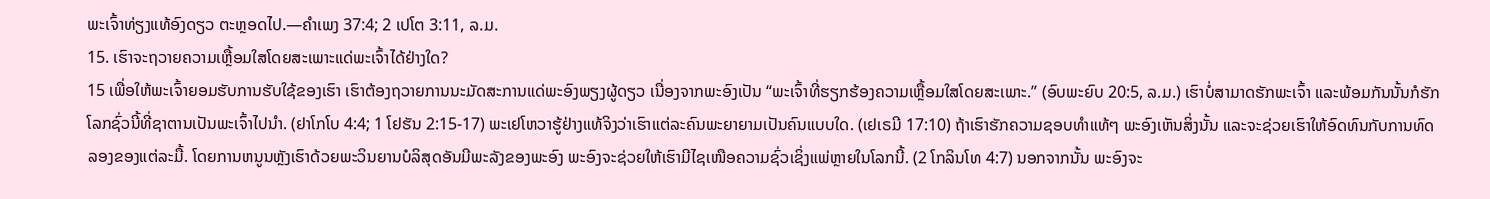ພະເຈົ້າທ່ຽງແທ້ອົງດຽວ ຕະຫຼອດໄປ.—ຄຳເພງ 37:4; 2 ເປໂຕ 3:11, ລ.ມ.
15. ເຮົາຈະຖວາຍຄວາມເຫຼື້ອມໃສໂດຍສະເພາະແດ່ພະເຈົ້າໄດ້ຢ່າງໃດ?
15 ເພື່ອໃຫ້ພະເຈົ້າຍອມຮັບການຮັບໃຊ້ຂອງເຮົາ ເຮົາຕ້ອງຖວາຍການນະມັດສະການແດ່ພະອົງພຽງຜູ້ດຽວ ເນື່ອງຈາກພະອົງເປັນ “ພະເຈົ້າທີ່ຮຽກຮ້ອງຄວາມເຫຼື້ອມໃສໂດຍສະເພາະ.” (ອົບພະຍົບ 20:5, ລ.ມ.) ເຮົາບໍ່ສາມາດຮັກພະເຈົ້າ ແລະພ້ອມກັນນັ້ນກໍຮັກໂລກຊົ່ວນີ້ທີ່ຊາຕານເປັນພະເຈົ້າໄປນຳ. (ຢາໂກໂບ 4:4; 1 ໂຢຮັນ 2:15-17) ພະເຢໂຫວາຮູ້ຢ່າງແທ້ຈິງວ່າເຮົາແຕ່ລະຄົນພະຍາຍາມເປັນຄົນແບບໃດ. (ເຢເຣມີ 17:10) ຖ້າເຮົາຮັກຄວາມຊອບທຳແທ້ໆ ພະອົງເຫັນສິ່ງນັ້ນ ແລະຈະຊ່ວຍເຮົາໃຫ້ອົດທົນກັບການທົດລອງຂອງແຕ່ລະມື້. ໂດຍການຫນູນຫຼັງເຮົາດ້ວຍພະວິນຍານບໍລິສຸດອັນມີພະລັງຂອງພະອົງ ພະອົງຈະຊ່ວຍໃຫ້ເຮົາມີໄຊເໜືອຄວາມຊົ່ວເຊິ່ງແພ່ຫຼາຍໃນໂລກນີ້. (2 ໂກລິນໂທ 4:7) ນອກຈາກນັ້ນ ພະອົງຈະ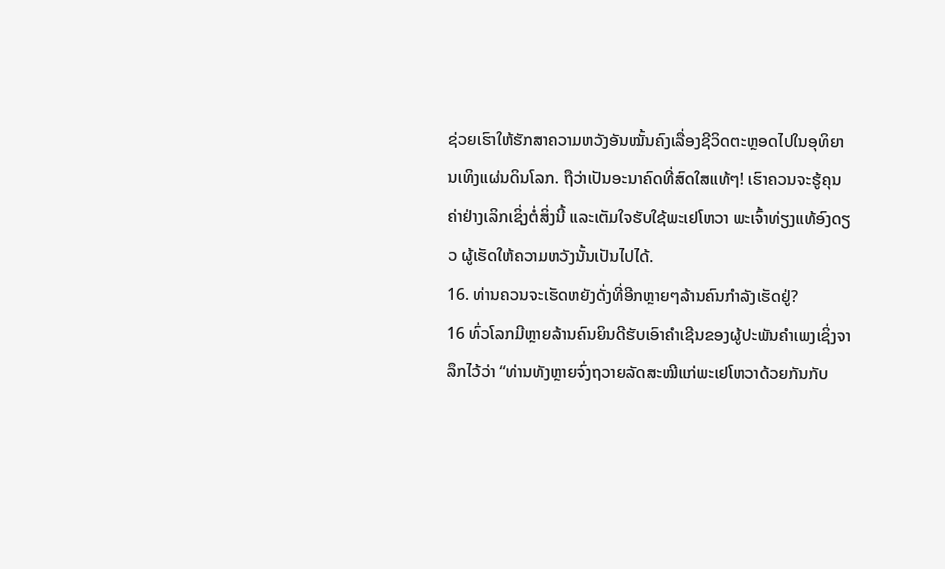ຊ່ວຍເຮົາໃຫ້ຮັກສາຄວາມຫວັງອັນໝັ້ນຄົງເລື່ອງຊີວິດຕະຫຼອດໄປໃນອຸທິຍານເທິງແຜ່ນດິນໂລກ. ຖືວ່າເປັນອະນາຄົດທີ່ສົດໃສແທ້ໆ! ເຮົາຄວນຈະຮູ້ຄຸນຄ່າຢ່າງເລິກເຊິ່ງຕໍ່ສິ່ງນີ້ ແລະເຕັມໃຈຮັບໃຊ້ພະເຢໂຫວາ ພະເຈົ້າທ່ຽງແທ້ອົງດຽວ ຜູ້ເຮັດໃຫ້ຄວາມຫວັງນັ້ນເປັນໄປໄດ້.
16. ທ່ານຄວນຈະເຮັດຫຍັງດັ່ງທີ່ອີກຫຼາຍໆລ້ານຄົນກຳລັງເຮັດຢູ່?
16 ທົ່ວໂລກມີຫຼາຍລ້ານຄົນຍິນດີຮັບເອົາຄຳເຊີນຂອງຜູ້ປະພັນຄຳເພງເຊິ່ງຈາລຶກໄວ້ວ່າ “ທ່ານທັງຫຼາຍຈົ່ງຖວາຍລັດສະໝີແກ່ພະເຢໂຫວາດ້ວຍກັນກັບ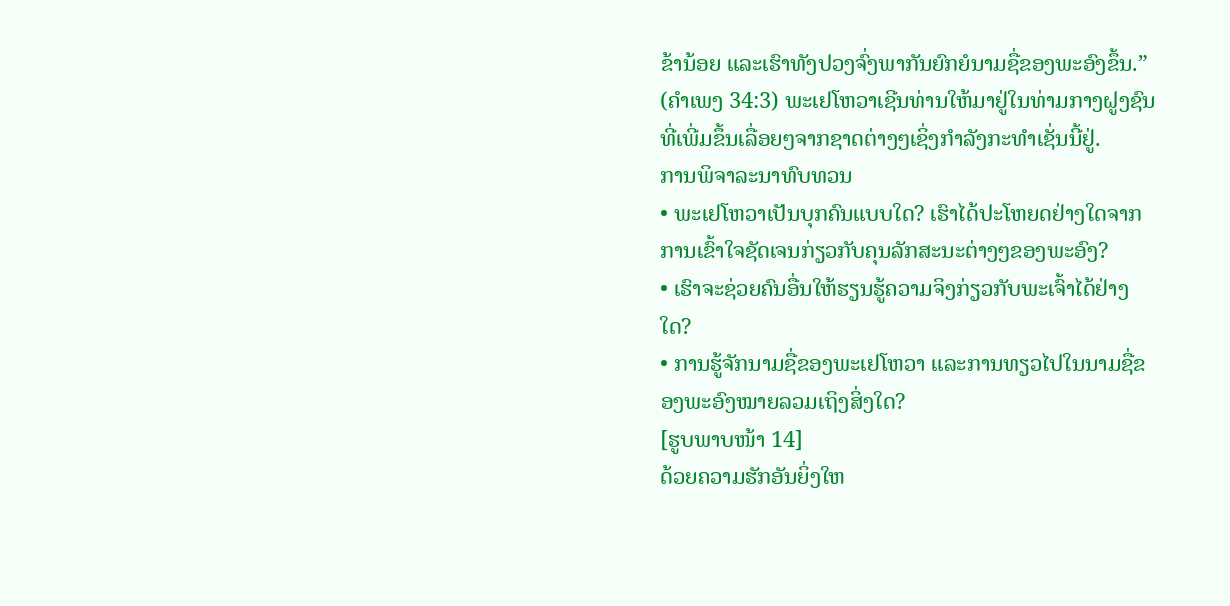ຂ້ານ້ອຍ ແລະເຮົາທັງປວງຈົ່ງພາກັນຍົກຍໍນາມຊື່ຂອງພະອົງຂຶ້ນ.” (ຄຳເພງ 34:3) ພະເຢໂຫວາເຊີນທ່ານໃຫ້ມາຢູ່ໃນທ່າມກາງຝູງຊົນທີ່ເພີ່ມຂຶ້ນເລື່ອຍໆຈາກຊາດຕ່າງໆເຊິ່ງກຳລັງກະທຳເຊັ່ນນີ້ຢູ່.
ການພິຈາລະນາທົບທວນ
• ພະເຢໂຫວາເປັນບຸກຄົນແບບໃດ? ເຮົາໄດ້ປະໂຫຍດຢ່າງໃດຈາກການເຂົ້າໃຈຊັດເຈນກ່ຽວກັບຄຸນລັກສະນະຕ່າງໆຂອງພະອົງ?
• ເຮົາຈະຊ່ວຍຄົນອື່ນໃຫ້ຮຽນຮູ້ຄວາມຈິງກ່ຽວກັບພະເຈົ້າໄດ້ຢ່າງໃດ?
• ການຮູ້ຈັກນາມຊື່ຂອງພະເຢໂຫວາ ແລະການທຽວໄປໃນນາມຊື່ຂອງພະອົງໝາຍລວມເຖິງສິ່ງໃດ?
[ຮູບພາບໜ້າ 14]
ດ້ວຍຄວາມຮັກອັນຍິ່ງໃຫ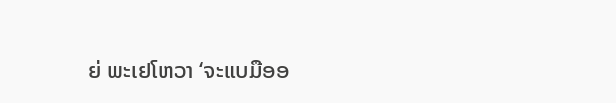ຍ່ ພະເຢໂຫວາ ‘ຈະແບມືອອ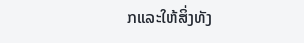ກແລະໃຫ້ສິ່ງທັງ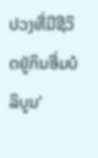ປວງທີ່ມີຊີວິດຢູ່ກິນອີ່ມບໍລິບູນ’